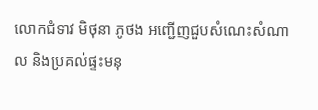លោកជំទាវ មិថុនា ភូថង អញ្ជើញជួបសំណេះសំណាល និងប្រគល់ផ្ទះមនុ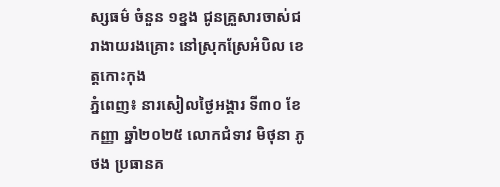ស្សធម៌ ចំនួន ១ខ្នង ជូនគ្រួសារចាស់ជរាងាយរងគ្រោះ នៅស្រុកស្រែអំបិល ខេត្តកោះកុង
ភ្នំពេញ៖ នារសៀលថ្ងៃអង្គារ ទី៣០ ខែកញ្ញា ឆ្នាំ២០២៥ លោកជំទាវ មិថុនា ភូថង ប្រធានគ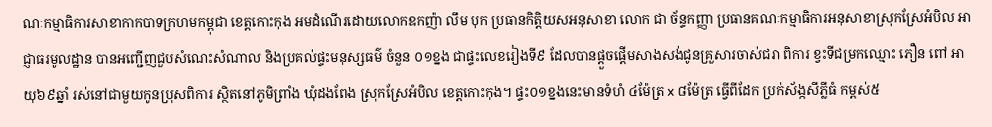ណៈកម្មាធិការសាខាកាកបាទក្រហមកម្ពុជា ខេត្តកោះកុង អមដំណើរដោយលោកឧកញ៉ា លឹម បុក ប្រធានកិត្តិយសអនុសាខា លោក ជា ច័ន្ទកញ្ញា ប្រធានគណៈកម្មាធិការអនុសាខាស្រុកស្រែអំបិល អាជ្ញាធរមូលដ្ឋាន បានអញ្ជើញជួបសំណេះសំណាល និងប្រគល់ផ្ទះមនុស្សធម៌ ចំនួន ០១ខ្នង ជាផ្ទះលេខរៀងទី៩ ដែលបានផ្ដួចផ្ដើមសាងសង់ជូនគ្រួសារចាស់ជរា ពិការ ខ្វះទីជម្រកឈ្មោះ ភឿន ពៅ អាយុ៦៩ឆ្នាំ រស់នៅជាមួយកូនប្រុសពិការ ស្ថិតនៅភូមិព្រាំង ឃុំដងពែង ស្រុកស្រែអំបិល ខេត្តកោះកុង។ ផ្ទះ០១ខ្នងនេះមានទំហំ ៤ម៉ែត្រ x ៨ម៉ែត្រ ធ្វើពីដែក ប្រក់ស័ង្កសីភ្លីធំ កម្ពស់៥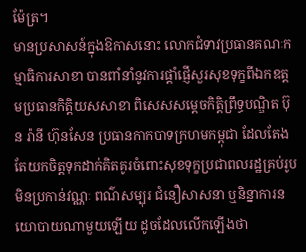ម៉ែត្រ។
មានប្រសាសន៍ក្នុងឱកាសនោះ លោកជំទាវប្រធានគណៈកម្មាធិការសាខា បានពាំនាំនូវការផ្ដាំផ្ញើសួរសុខទុក្ខពីឯកឧត្តមប្រធានកិត្តិយសសាខា ពិសេសសម្ដេចកិត្តិព្រឹទ្ធបណ្ឌិត ប៊ុន រ៉ានី ហ៊ុនសែន ប្រធានកាកបាទក្រហមកម្ពុជា ដែលតែងតែយកចិត្តទុកដាក់គិតគូរចំពោះសុខទុក្ខប្រជាពលរដ្ឋគ្រប់រូប មិនប្រកាន់វណ្ណៈ ពណ៌សម្បុរ ជំនឿសាសនា ឬនិន្នាការនយោបាយណាមួយឡើយ ដូចដែលលើកឡើងថា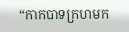“កាកបាទក្រហមក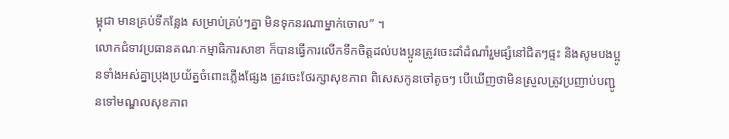ម្ពុជា មានគ្រប់ទីកន្លែង សម្រាប់គ្រប់ៗគ្នា មិនទុកនរណាម្នាក់ចោល” ។
លោកជំទាវប្រធានគណៈកម្មាធិការសាខា ក៏បានធ្វើការលើកទឹកចិត្តដល់បងប្អូនត្រូវចេះដាំដំណាំរួមផ្សំនៅជិតៗផ្ទះ និងសូមបងប្អូនទាំងអស់គ្នាប្រុងប្រយ័ត្នចំពោះភ្លើងផ្សែង ត្រូវចេះថែរក្សាសុខភាព ពិសេសកូនចៅតូចៗ បើឃើញថាមិនស្រួលត្រូវប្រញាប់បញ្ជូនទៅមណ្ឌលសុខភាព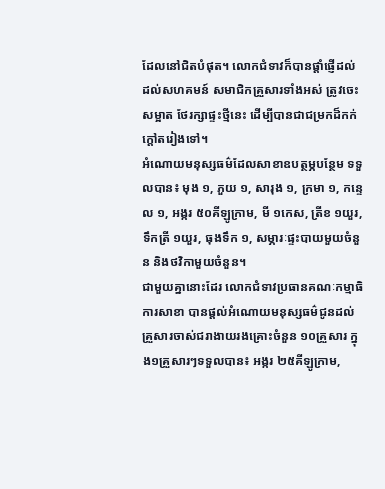ដែលនៅជិតបំផុត។ លោកជំទាវក៏បានផ្តាំផ្ញើដល់ ដល់សហគមន៍ សមាជិកគ្រួសារទាំងអស់ ត្រូវចេះសម្អាត ថែរក្សាផ្ទះថ្មីនេះ ដើម្បីបានជាជម្រកដ៏កក់ក្តៅតរៀងទៅ។
អំណោយមនុស្សធម៌ដែលសាខាឧបត្ថម្ភបន្ថែម ទទួលបាន៖ មុង ១, ភួយ ១, សារុង ១, ក្រមា ១, កន្ទេល ១, អង្ករ ៥០គីឡូក្រាម, មី ១កេស, ត្រីខ ១យួរ, ទឹកត្រី ១យួរ, ធុងទឹក ១, សម្ភារៈផ្ទះបាយមួយចំនួន និងថវិកាមួយចំនួន។
ជាមួយគ្នានោះដែរ លោកជំទាវប្រធានគណៈកម្មាធិការសាខា បានផ្តល់អំណោយមនុស្សធម៌ជូនដល់គ្រួសារចាស់ជរាងាយរងគ្រោះចំនួន ១០គ្រួសារ ក្នុង១គ្រួសារៗទទួលបាន៖ អង្ករ ២៥គីឡូក្រាម,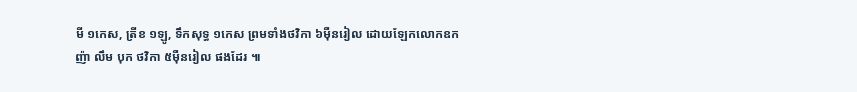មី ១កេស, ត្រីខ ១ឡូ, ទឹកសុទ្ធ ១កេស ព្រមទាំងថវិកា ៦ម៉ឺនរៀល ដោយឡែកលោកឧកញ៉ា លឹម បុក ថវិកា ៥ម៉ឺនរៀល ផងដែរ ៕